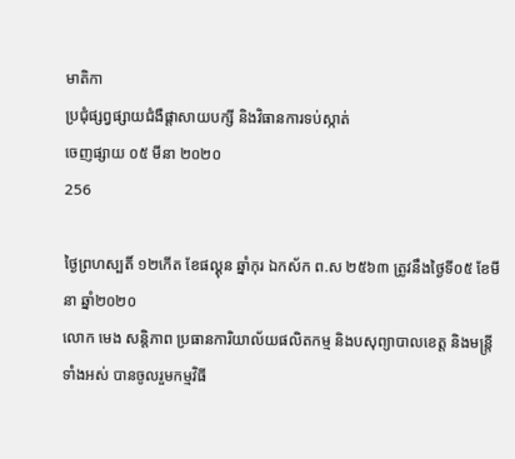មាតិកា
ប្រជុំផ្សព្វផ្សាយជំងឺផ្ដាសាយបក្សី និងវិធានការទប់ស្កាត់
ចេញផ្សាយ ០៥ មីនា ២០២០
256

ថ្ងៃព្រហស្បតិ៍ ១២កើត ខែផល្គុន ឆ្នាំកុរ ឯកស័ក ព.ស ២៥៦៣ ត្រូវនឹងថ្ងៃទី០៥ ខែមីនា ឆ្នាំ២០២០
លោក មេង សន្តិភាព ប្រធានការិយាល័យផលិតកម្ម និងបសុព្យាបាលខេត្ត និងមន្ត្រីទាំងអស់ បានចូលរួមកម្មវិធី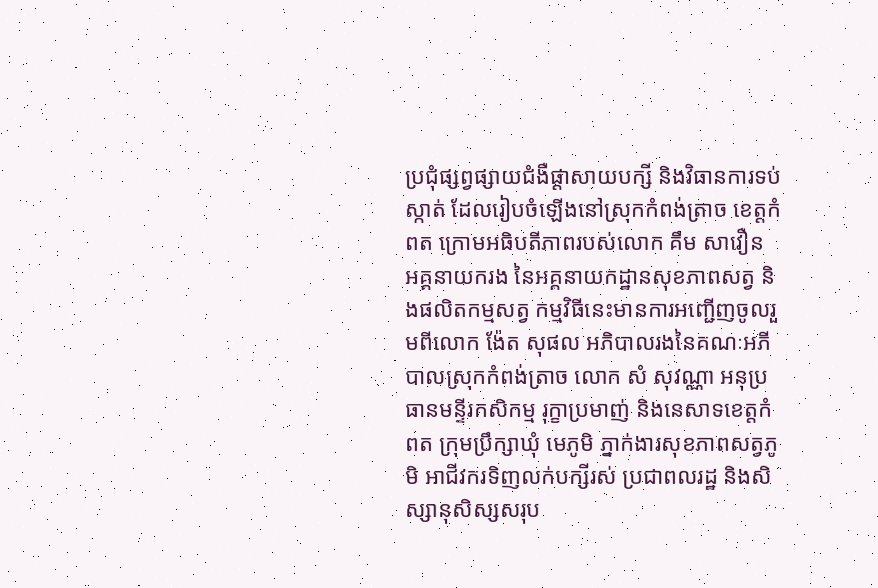ប្រជុំផ្សព្វផ្សាយជំងឺផ្ដាសាយបក្សី និងវិធានការទប់ស្កាត់ ដែលរៀបចំឡើងនៅស្រុកកំពង់ត្រាច ខេត្តកំពត ក្រោមអធិបតីភាពរបស់លោក គឹម សាវឿន អគ្គនាយករង នៃអគ្គនាយកដ្ឋានសុខភាពសត្វ និងផលិតកម្មសត្វ កម្មវិធីនេះមានការអញ្ជើញចូលរួមពីលោក ង៉ែត សុផល អភិបាលរងនៃគណៈអភីបាលស្រុកកំពង់ត្រាច លោក សំ សុវណ្ណា អនុប្រធានមន្ទីរកសិកម្ម រុក្ខាប្រមាញ់ និងនេសាទខេត្តកំពត ក្រុមប្រឹក្សាឃុំ មេភូមិ ភ្នាក់ងារសុខភាពសត្វភូមិ អាជីវករទិញលក់បក្សីរស់ ប្រជាពលរដ្ឋ និងសិស្សានុសិស្សសរុប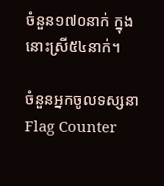ចំនួន១៧០នាក់ ក្នុងនោះស្រី៥៤នាក់។

ចំនួនអ្នកចូលទស្សនា
Flag Counter